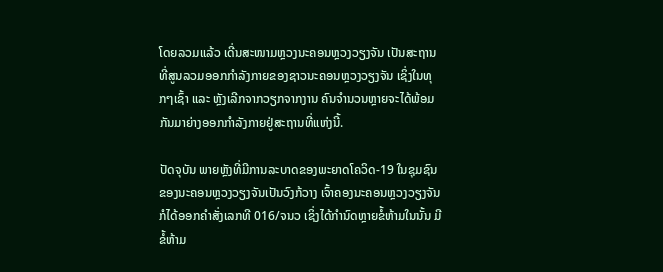ໂດຍລວມແລ້ວ ເດີ່ນສະໜາມຫຼວງນະຄອນຫຼວງວຽງຈັນ ເປັນສະຖານທີ່ສູນລວມອອກກຳລັງກາຍຂອງຊາວນະຄອນຫຼວງວຽງຈັນ ເຊິ່ງໃນທຸກໆເຊົ້າ ແລະ ຫຼັງເລີກຈາກວຽກຈາກງານ ຄົນຈໍານວນຫຼາຍຈະໄດ້ພ້ອມກັນມາຍ່າງອອກກຳລັງກາຍຢູ່ສະຖານທີ່ແຫ່ງນີ້.

ປັດຈຸບັນ ພາຍຫຼັງທີ່ມີການລະບາດຂອງພະຍາດໂຄວິດ-19 ໃນຊຸມຊົນຂອງນະຄອນຫຼວງວຽງຈັນເປັນວົງກ້ວາງ ເຈົ້າຄອງນະຄອນຫຼວງວຽງຈັນ ກໍໄດ້ອອກຄໍາສັ່ງເລກທີ 016/ຈນວ ເຊິ່ງໄດ້ກຳນົດຫຼາຍຂໍ້ຫ້າມໃນນັ້ນ ມີຂໍ້ຫ້າມ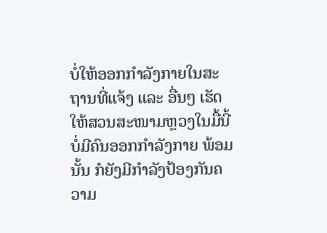ບໍ່ໃຫ້ອອກກຳລັງກາຍໃນສະຖານທີ່ແຈ້ງ ແລະ ອື່ນໆ ເຮັດໃຫ້ສວນສະໜາມຫຼວງໃນມື້ນີ້ບໍ່ມີຄົນອອກກຳລັງກາຍ ພ້ອມນັ້ນ ກໍຍັງມີກຳລັງປ້ອງກັນຄວາມ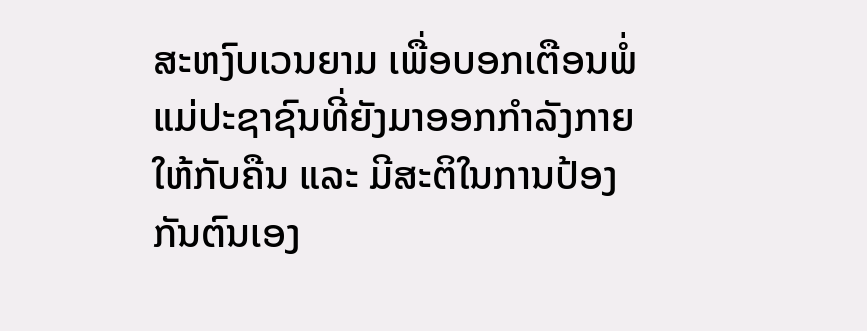ສະຫງົບເວນຍາມ ເພື່ອບອກເຕືອນພໍ່ແມ່ປະຊາຊົນທີ່ຍັງມາອອກກຳລັງກາຍ ໃຫ້ກັບຄືນ ແລະ ມີສະຕິໃນການປ້ອງກັນຕົນເອງ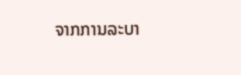ຈາກການລະບາ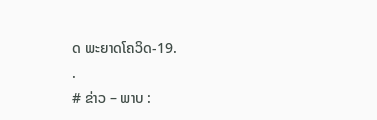ດ ພະຍາດໂຄວິດ-19.
.
# ຂ່າວ – ພາບ :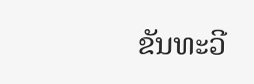ຂັນທະວີ